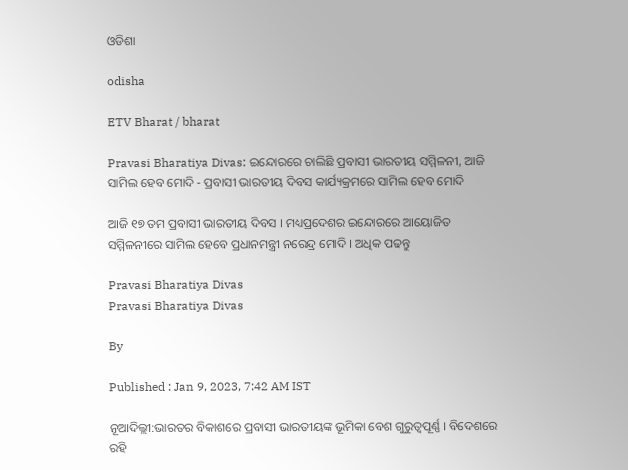ଓଡିଶା

odisha

ETV Bharat / bharat

Pravasi Bharatiya Divas: ଇନ୍ଦୋରରେ ଚାଲିଛି ପ୍ରବାସୀ ଭାରତୀୟ ସମ୍ମିଳନୀ, ଆଜି ସାମିଲ ହେବ ମୋଦି - ପ୍ରବାସୀ ଭାରତୀୟ ଦିବସ କାର୍ଯ୍ୟକ୍ରମରେ ସାମିଲ ହେବ ମୋଦି

ଆଜି ୧୭ ତମ ପ୍ରବାସୀ ଭାରତୀୟ ଦିବସ । ମଧ୍ୟପ୍ରଦେଶର ଇନ୍ଦୋରରେ ଆୟୋଜିତ ସମ୍ମିଳନୀରେ ସାମିଲ ହେବେ ପ୍ରଧାନମନ୍ତ୍ରୀ ନରେନ୍ଦ୍ର ମୋଦି । ଅଧିକ ପଢନ୍ତୁ

Pravasi Bharatiya Divas
Pravasi Bharatiya Divas

By

Published : Jan 9, 2023, 7:42 AM IST

ନୂଆଦିଲ୍ଲୀ:ଭାରତର ବିକାଶରେ ପ୍ରବାସୀ ଭାରତୀୟଙ୍କ ଭୂମିକା ବେଶ ଗୁରୁତ୍ବପୂର୍ଣ୍ଣ । ବିଦେଶରେ ରହି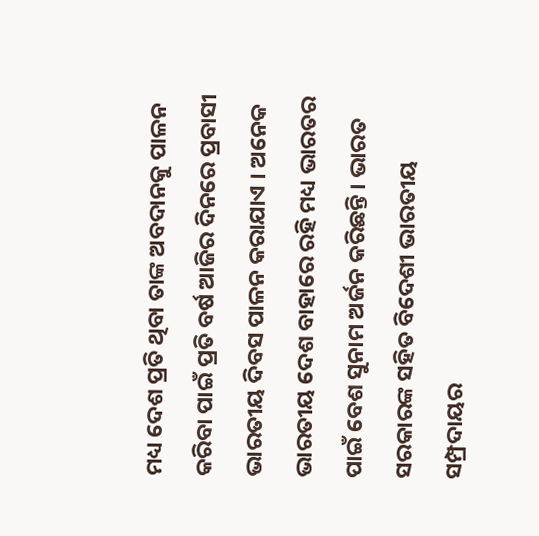ମଧ୍ୟ ଦେଶ ପ୍ରତି ଥିବା ତାଙ୍କ ଅବଦାନକୁ ପାଳନ କରିବା ପାଇଁ ପ୍ରତି ବର୍ଷ ଆଜିର ଦିନରେ ପ୍ରବାସୀ ଭାରତୀୟ ଦିବସ ପାଳନ କରାଯାଏ । ଅନେକ ଭାରତୀୟ ଦେଶ ବାହାରେ ରହି ମଧ୍ୟ ଭାରତର ପାଇଁ ବେଶ ସୁନାମ ଅର୍ଜନ କରିଛନ୍ତି । ଭାରତ ସରକାରଙ୍କ ସହିତ ବିଦେଶୀ ଭାରତୀୟ ସମ୍ପ୍ରଦାୟର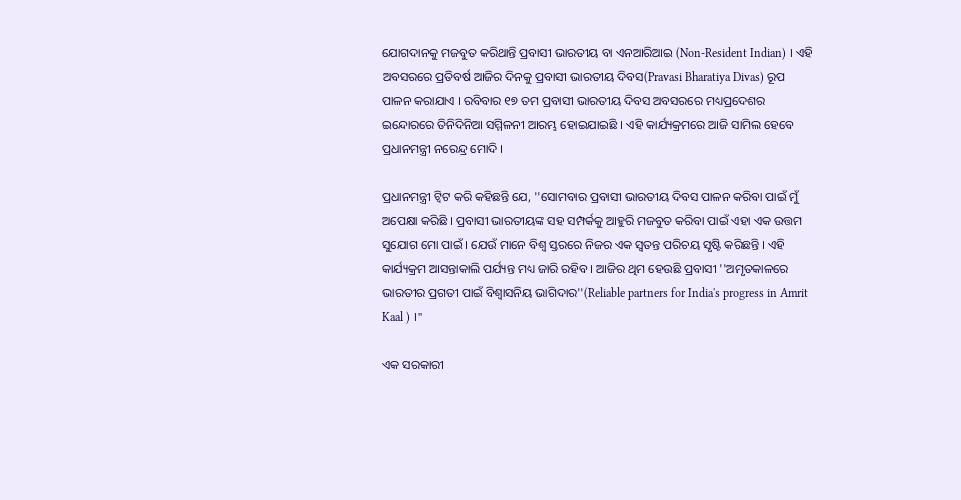ଯୋଗଦାନକୁ ମଜବୁତ କରିଥାନ୍ତି ପ୍ରବାସୀ ଭାରତୀୟ ବା ଏନଆରିଆଇ (Non-Resident Indian) । ଏହି ଅବସରରେ ପ୍ରତିବର୍ଷ ଆଜିର ଦିନକୁ ପ୍ରବାସୀ ଭାରତୀୟ ଦିବସ(Pravasi Bharatiya Divas) ରୂପ ପାଳନ କରାଯାଏ । ରବିବାର ୧୭ ତମ ପ୍ରବାସୀ ଭାରତୀୟ ଦିବସ ଅବସରରେ ମଧ୍ୟପ୍ରଦେଶର ଇନ୍ଦୋରରେ ତିନିଦିନିଆ ସମ୍ମିଳନୀ ଆରମ୍ଭ ହୋଇଯାଇଛି । ଏହି କାର୍ଯ୍ୟକ୍ରମରେ ଆଜି ସାମିଲ ହେବେ ପ୍ରଧାନମନ୍ତ୍ରୀ ନରେନ୍ଦ୍ର ମୋଦି ।

ପ୍ରଧାନମନ୍ତ୍ରୀ ଟ୍ବିଟ କରି କହିଛନ୍ତି ଯେ, ''ସୋମବାର ପ୍ରବାସୀ ଭାରତୀୟ ଦିବସ ପାଳନ କରିବା ପାଇଁ ମୁଁ ଅପେକ୍ଷା କରିଛି । ପ୍ରବାସୀ ଭାରତୀୟଙ୍କ ସହ ସମ୍ପର୍କକୁ ଆହୁରି ମଜବୁତ କରିବା ପାଇଁ ଏହା ଏକ ଉତ୍ତମ ସୁଯୋଗ ମୋ ପାଇଁ । ଯେଉଁ ମାନେ ବିଶ୍ବ ସ୍ତରରେ ନିଜର ଏକ ସ୍ବତନ୍ତ ପରିଚୟ ସୃଷ୍ଟି କରିଛନ୍ତି । ଏହି କାର୍ଯ୍ୟକ୍ରମ ଆସନ୍ତାକାଲି ପର୍ଯ୍ୟନ୍ତ ମଧ୍ୟ ଜାରି ରହିବ । ଆଜିର ଥିମ ହେଉଛି ପ୍ରବାସୀ ''ଅମୃତକାଳରେ ଭାରତୀର ପ୍ରଗତୀ ପାଇଁ ବିଶ୍ବାସନିୟ ଭାଗିଦାର''(Reliable partners for India's progress in Amrit Kaal ) ।''

ଏକ ସରକାରୀ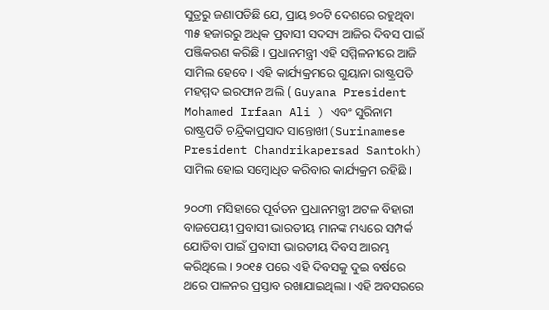ସୁତ୍ରରୁ ଜଣାପଡିଛି ଯେ, ପ୍ରାୟ ୭୦ଟି ଦେଶରେ ରହୁଥିବା ୩୫ ହଜାରରୁ ଅଧିକ ପ୍ରବାସୀ ସଦସ୍ୟ ଆଜିର ଦିବସ ପାଇଁ ପଞ୍ଜିକରଣ କରିଛି । ପ୍ରଧାନମନ୍ତ୍ରୀ ଏହି ସମ୍ମିଳନୀରେ ଆଜି ସାମିଲ ହେବେ । ଏହି କାର୍ଯ୍ୟକ୍ରମରେ ଗୁୟାନା ରାଷ୍ଟ୍ରପତି ମହମ୍ମଦ ଇରଫାନ ଅଲି ( Guyana President Mohamed Irfaan Ali ) ଏବଂ ସୁରିନାମ ରାଷ୍ଟ୍ରପତି ଚନ୍ଦ୍ରିକାପ୍ରସାଦ ସାନ୍ତୋଖୀ(Surinamese President Chandrikapersad Santokh) ସାମିଲ ହୋଇ ସମ୍ବୋଧିତ କରିବାର କାର୍ଯ୍ୟକ୍ରମ ରହିଛି ।

୨୦୦୩ ମସିହାରେ ପୂର୍ବତନ ପ୍ରଧାନମନ୍ତ୍ରୀ ଅଟଳ ବିହାରୀ ବାଜପେୟୀ ପ୍ରବାସୀ ଭାରତୀୟ ମାନଙ୍କ ମଧ୍ୟରେ ସମ୍ପର୍କ ଯୋଡିବା ପାଇଁ ପ୍ରବାସୀ ଭାରତୀୟ ଦିବସ ଆରମ୍ଭ କରିଥିଲେ । ୨୦୧୫ ପରେ ଏହି ଦିବସକୁ ଦୁଇ ବର୍ଷରେ ଥରେ ପାଳନର ପ୍ରସ୍ତାବ ରଖାଯାଇଥିଲା । ଏହି ଅବସରରେ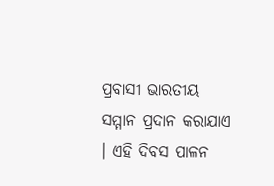ପ୍ରବାସୀ ଭାରତୀୟ ସମ୍ମାନ ପ୍ରଦାନ କରାଯାଏ । ଏହି ଦିବସ ପାଳନ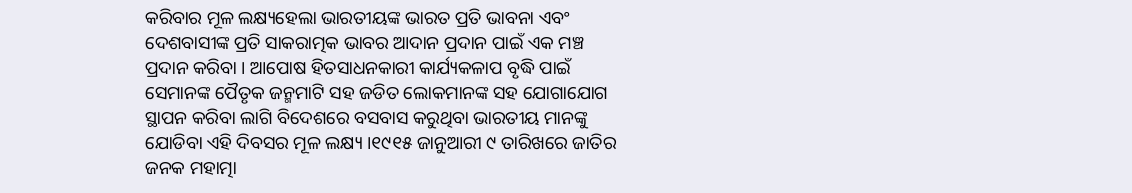କରିବାର ମୂଳ ଲକ୍ଷ୍ୟହେଲା ଭାରତୀୟଙ୍କ ଭାରତ ପ୍ରତି ଭାବନା ଏବଂ ଦେଶବାସୀଙ୍କ ପ୍ରତି ସାକରାତ୍ମକ ଭାବର ଆଦାନ ପ୍ରଦାନ ପାଇଁ ଏକ ମଞ୍ଚ ପ୍ରଦାନ କରିବା । ଆପୋଷ ହିତସାଧନକାରୀ କାର୍ଯ୍ୟକଳାପ ବୃଦ୍ଧି ପାଇଁ ସେମାନଙ୍କ ପୈତୃକ ଜନ୍ମମାଟି ସହ ଜଡିତ ଲୋକମାନଙ୍କ ସହ ଯୋଗାଯୋଗ ସ୍ଥାପନ କରିବା ଲାଗି ବିଦେଶରେ ବସବାସ କରୁଥିବା ଭାରତୀୟ ମାନଙ୍କୁ ଯୋଡିବା ଏହି ଦିବସର ମୂଳ ଲକ୍ଷ୍ୟ ।୧୯୧୫ ଜାନୁଆରୀ ୯ ତାରିଖରେ ଜାତିର ଜନକ ମହାତ୍ମା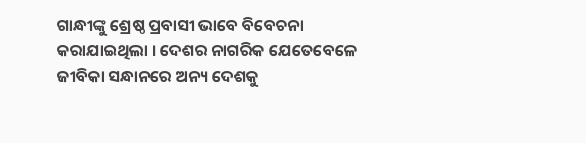ଗାନ୍ଧୀଙ୍କୁ ଶ୍ରେଷ୍ଠ ପ୍ରବାସୀ ଭାବେ ବିବେଚନା କରାଯାଇଥିଲା । ଦେଶର ନାଗରିକ ଯେତେବେଳେ ଜୀବିକା ସନ୍ଧାନରେ ଅନ୍ୟ ଦେଶକୁ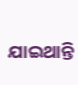ଯାଇଥାନ୍ତି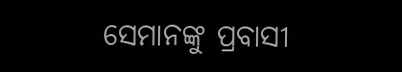ସେମାନଙ୍କୁ ପ୍ରବାସୀ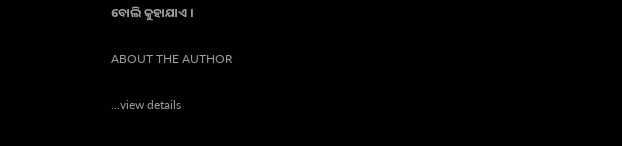ବୋଲି କୁହାଯାଏ ।

ABOUT THE AUTHOR

...view details